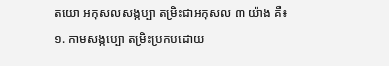តយោ អកុសលសង្កប្បា តម្រិះជាអកុសល ៣ យ៉ាង គឺ៖
១. កាមសង្កប្បោ តម្រិះប្រកបដោយ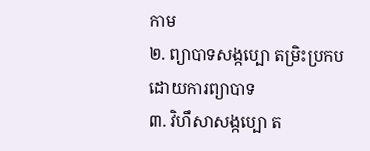កាម
២. ព្យាបាទសង្កប្បោ តម្រិះប្រកបដោយការព្យាបាទ
៣. វិហឹសាសង្កប្បោ ត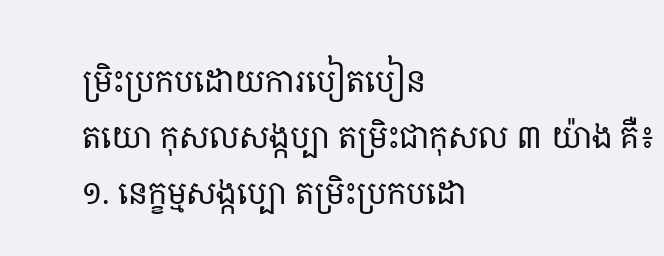ម្រិះប្រកបដោយការបៀតបៀន
តយោ កុសលសង្កប្បា តម្រិះជាកុសល ៣ យ៉ាង គឺ៖
១. នេក្ខម្មសង្កប្បោ តម្រិះប្រកបដោ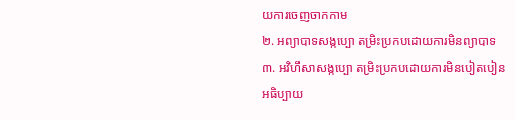យការចេញចាកកាម
២. អព្យាបាទសង្កប្បោ តម្រិះប្រកបដោយការមិនព្យាបាទ
៣. អវិហឹសាសង្កប្បោ តម្រិះប្រកបដោយការមិនបៀតបៀន
អធិប្បាយ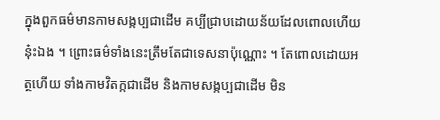ក្នុងពួកធម៌មានកាមសង្កប្បជាដើម គប្បីជ្រាបដោយន័យដែលពោលហើយនុ៎ះឯង ។ ព្រោះធម៌ទាំងនេះត្រឹមតែជាទេសនាប៉ុណ្ណោះ ។ តែពោលដោយអត្ថហើយ ទាំងកាមវិតក្កជាដើម និងកាមសង្កប្បជាដើម មិន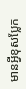មានអ្វីខុសប្លែក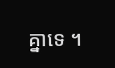គ្នាទេ ។